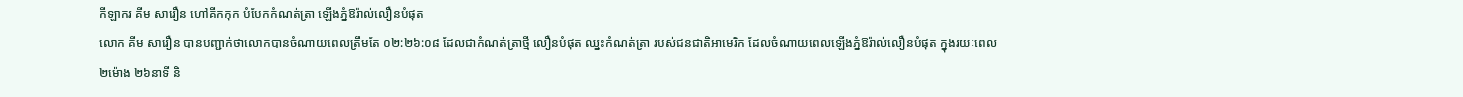កីឡាករ គីម សារឿន ហៅគីកកុក បំបែកកំណត់ត្រា ឡើងភ្នំឱរ៉ាល់លឿនបំផុត
លោក គីម សារឿន បានបញ្ជាក់ថាលោកបានចំណាយពេលត្រឹមតែ ០២:២៦:០៨ ដែលជាកំណត់ត្រាថ្មី លឿនបំផុត ឈ្នះកំណត់ត្រា របស់ជនជាតិអាមេរិក ដែលចំណាយពេលឡើងភ្នំឱរ៉ាល់លឿនបំផុត ក្នុងរយៈពេល ២ម៉ោង ២៦នាទី និ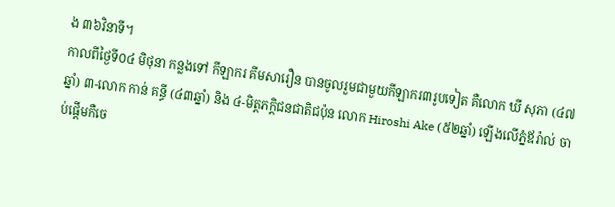ង ៣៦វិនាទី។
កាលពីថ្ងៃទី០៤ មិថុនា កន្លងទៅ កីឡាករ គីមសារឿន បានចូលរួមជាមួយកីឡាករ៣រូបទៀត គឺលោក ឃី សុភា (៤៧ឆ្នាំ) ៣-លោក កាន់ គន្ធី (៤៣ឆ្នាំ) និង ៤-មិត្តភក្ដិជនជាតិជប៉ុន លោក Hiroshi Ake (៥២ឆ្នាំ) ឡើងលើភ្នំឪរ៉ាល់ ចាប់ផ្តើមកឺចេ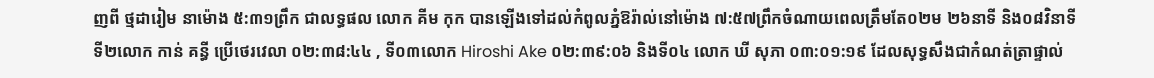ញពី ថ្មដារៀម នាម៉ោង ៥:៣១ព្រឹក ជាលទ្ធផល លោក គីម កុក បានឡើងទៅដល់កំពូលភ្នំឱរ៉ាល់នៅម៉ោង ៧:៥៧ព្រឹកចំណាយពេលត្រឹមតែ០២ម ២៦នាទី និង០៨វិនាទី ទី២លោក កាន់ គន្ធី ប្រើថេរវេលា ០២:៣៨:៤៤ , ទី០៣លោក Hiroshi Ake ០២:៣៩:០៦ និងទី០៤ លោក ឃី សុភា ០៣:០១:១៩ ដែលសុទ្ធសឹងជាកំណត់ត្រាផ្ទាល់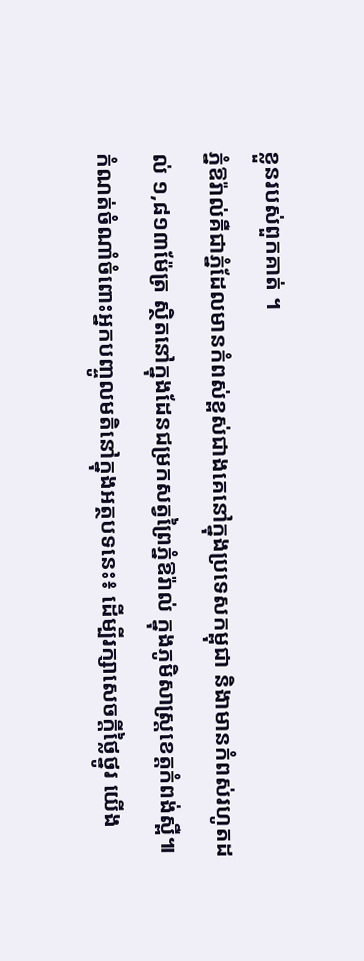ខ្លួនរបស់ពួកគាត់ ។
ភ្នំឱរ៉ាល់គឺជាភ្នំដែលមានកំពស់ខ្ពស់ជាងគេនៅក្នុងប្រទេសកម្ពុជា និងាមានកំពស់រហូតដល់ ១,៨១៣ម៉ែត្រ ស្ថិតនៅក្នុងដែនជម្រកសត្វព្រៃភ្នំឱរ៉ាល់ ក្នុងភូមិសាស្ត្រខេត្តកំពង់ស្ពឺ៕
កំណត់ចំណាំចំពោះអ្នកបញ្ចូលមតិនៅក្នុងអត្ថបទនេះ៖ ដើម្បីរក្សាសេចក្ដីថ្លៃថ្នូរ យើង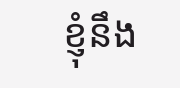ខ្ញុំនឹង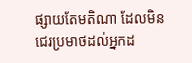ផ្សាយតែមតិណា ដែលមិនជេរប្រមាថដល់អ្នកដ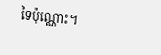ទៃប៉ុណ្ណោះ។